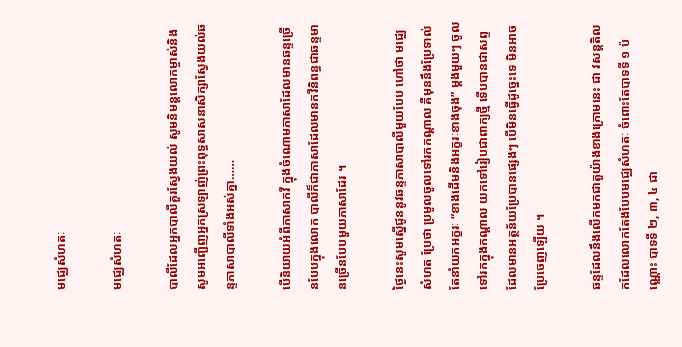មជ្ឈេសំហតៈ

មជ្ឈេសំហតៈ

បាលីដែលអ្នកបាលីគួរស្វែងយល់ សូមនិមន្ដលោកម្ចាស់និងសូមអញ្ជើញអ្នកស្រឡាញ់ព្រះពុទ្ធសាសនាសិក្សាស្វែងយល់ឆន្ទភាសាបាលីទាំងអស់គ្នា……

បើនិយាយអំពីភាសាកវី ក្នុងចំណោមភាសាដែលមានឆន្ទច្រើនបែបក្នុងលោក បាលីក៏ជាភាសាដែលមានកវីនិពន្ធជាឆន្ទមានច្រើនបែបមួយភាសាដែរ ។

ថ្ងៃនេះសូមស្នើជូននូវឆន្ទភាសាបាលីមួយបែប ហៅថា មជ្ឈេសំហត ប្រែថា ប្រមូលចូលទៅរកកណ្ដាល គឺមុននឹងប្រែទាល់តែនាំយកអក្ខរៈ “ខាងដើមនិងអក្ខរៈខាងចុង” ម្ដងមួយៗ ចូលទៅរកក្នុងកណ្ដាល យកទៅរៀបជាពាក្យថ្មី ទើបបានជាសព្ទដែលមានអត្ថន័យប្រែបានផ្សេងៗ បើមិនធ្វើដូច្នេះទេ មិនអាចប្រែចេញឡើយ ។

ឆន្ទដែលនឹងលើកមកជាតួយ៉ាងខាងក្រោមនេះ ជា វសន្តតិលកដែលលោកតែងបែបមជ្ឈេសំហតៈ ចំពោះតែបាទទី ១ ប៉ណ្ណោះ បាទទី ២, ៣, ៤ ជា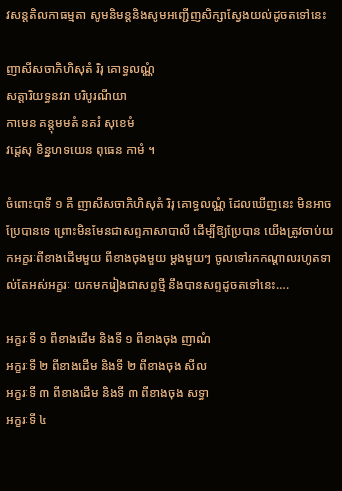វសន្ដតិលកាធម្មតា សូមនិមន្ដនិងសូមអញ្ជើញសិក្សាស្វែងយល់ដូចតទៅនេះ

ញាសីសចាភិហិសុតំ រិរុ គោទ្ធលណ្ណំ
សត្តារិយទ្ធនវរា បរិបូរណីយា
កាមេន គន្ដុមមតំ នគរំ សុខេមំ
វដ្ដេសុ ខិន្នហទយេន ពុធេន កាមំ ។

ចំពោះបាទី ១ គឺ ញាសីសចាភិហិសុតំ រិរុ គោទ្ធលណ្ណំ ដែលឃើញនេះ មិនអាចប្រែបានទេ ព្រោះមិនមែនជាសព្ទភាសាបាលី ដើម្បីឱ្យប្រែបាន យើងត្រូវចាប់យកអក្ខរៈពីខាងដើមមួយ ពីខាងចុងមួយ ម្ដងមួយៗ ចូលទៅរកកណ្ដាលរហូតទាល់តែអស់អក្ខរៈ យកមករៀងជាសព្ទថ្មី នឹងបានសព្ទដូចតទៅនេះ….

អក្ខរៈទី ១ ពីខាងដើម និងទី ១ ពីខាងចុង ញាណំ
អក្ខរៈទី ២ ពីខាងដើម និងទី ២ ពីខាងចុង សីល
អក្ខរៈទី ៣ ពីខាងដើម និងទី ៣ ពីខាងចុង សទ្ធា
អក្ខរៈទី ៤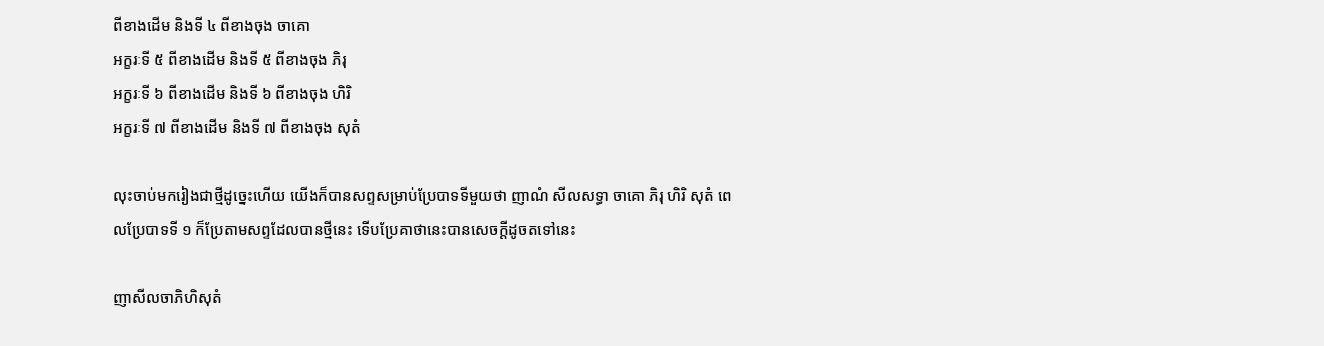ពីខាងដើម និងទី ៤ ពីខាងចុង ចាគោ
អក្ខរៈទី ៥ ពីខាងដើម និងទី ៥ ពីខាងចុង ភិរុ
អក្ខរៈទី ៦ ពីខាងដើម និងទី ៦ ពីខាងចុង ហិរិ
អក្ខរៈទី ៧ ពីខាងដើម និងទី ៧ ពីខាងចុង សុតំ

លុះចាប់មករៀងជាថ្មីដូច្នេះហើយ យើងក៏បានសព្ទសម្រាប់ប្រែបាទទីមួយថា ញាណំ សីលសទ្ធា ចាគោ ភិរុ ហិរិ សុតំ ពេលប្រែបាទទី ១ ក៏ប្រែតាមសព្ទដែលបានថ្មីនេះ ទើបប្រែគាថានេះបានសេចក្ដីដូចតទៅនេះ

ញាសីលចាភិហិសុតំ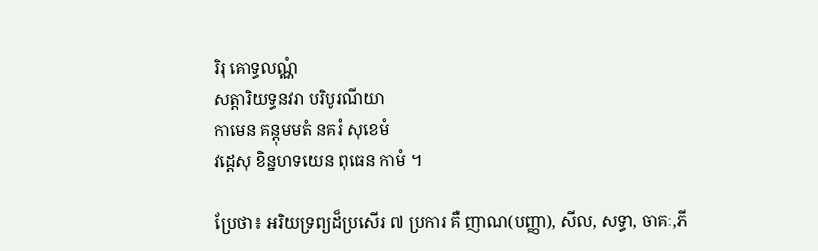រិរុ គោទ្ធលណ្ណំ
សត្តារិយទ្ធនវរា បរិបូរណីយា
កាមេន គន្ដុមមតំ នគរំ សុខេមំ
វដ្ដេសុ ខិន្នហទយេន ពុធេន កាមំ ។

ប្រែថា៖ អរិយទ្រព្យដ៏ប្រសើរ ៧ ប្រការ គឺ ញាណ(បញ្ញា), សីល, សទ្ធា, ចាគៈ,ភី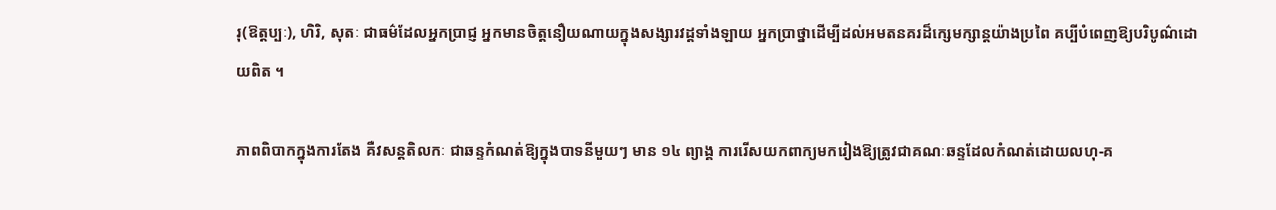រុ(ឱត្តប្បៈ), ហិរិ, សុតៈ ជាធម៌ដែលអ្នកប្រាជ្ញ អ្នកមានចិត្តនឿយណាយក្នុងសង្សារវដ្ដទាំងឡាយ អ្នកប្រាថ្នាដើម្បីដល់អមតនគរដ៏ក្សេមក្សាន្តយ៉ាងប្រពៃ គប្បីបំពេញឱ្យបរិបូណ៌ដោយពិត ។

ភាពពិបាកក្នុងការតែង គឺវសន្ដតិលកៈ ជាឆន្ទកំណត់ឱ្យក្នុងបាទនីមួយៗ មាន ១៤ ព្យាង្គ ការរើសយកពាក្យមករៀងឱ្យត្រូវជាគណៈឆន្ទដែលកំណត់ដោយលហុ-គ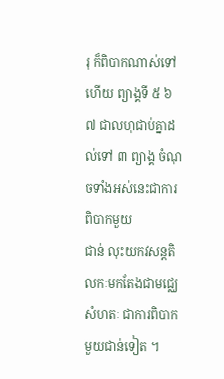រុ ក៏ពិបាកណាស់ទៅហើយ ព្យាង្គទី ៥ ៦ ៧ ជាលហុជាប់គ្នាដល់ទៅ ៣ ព្យាង្គ ចំណុចទាំងអស់នេះជាការពិបាកមួយ
ជាន់ លុះយកវសន្ដតិលកៈមកតែងជាមជ្ឈេសំហតៈ ជាការពិបាកមួយជាន់ទៀត ។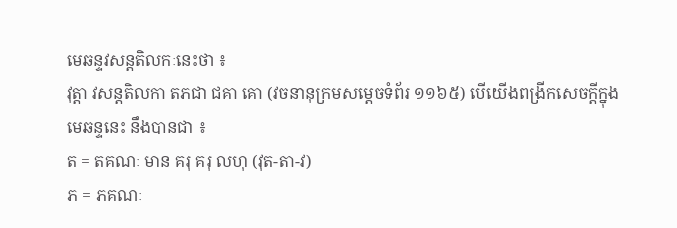មេឆន្ទវសន្ដតិលកៈនេះថា ៖
វុត្តា វសន្ដតិលកា តភជា ជគា គោ (វចនានុក្រមសម្ដេចទំព័រ ១១៦៥) បើយើងពង្រីកសេចក្ដីក្នុងមេឆន្ទនេះ នឹងបានជា ៖
ត = តគណៈ មាន គរុ គរុ លហុ (វុត-តា-វ)
ភ = ភគណៈ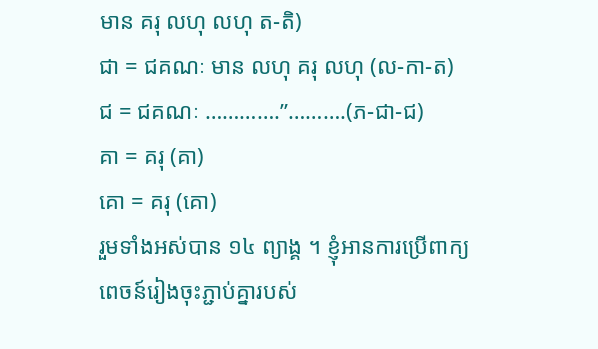មាន គរុ លហុ លហុ ត-តិ)
ជា = ជគណៈ មាន លហុ គរុ លហុ (ល-កា-ត)
ជ = ជគណៈ ………….”……….(ភ-ជា-ជ)
គា = គរុ (គា)
គោ = គរុ (គោ)
រួមទាំងអស់បាន ១៤ ព្យាង្គ ។ ខ្ញុំអានការប្រើពាក្យពេចន៍រៀងចុះភ្ជាប់គ្នារបស់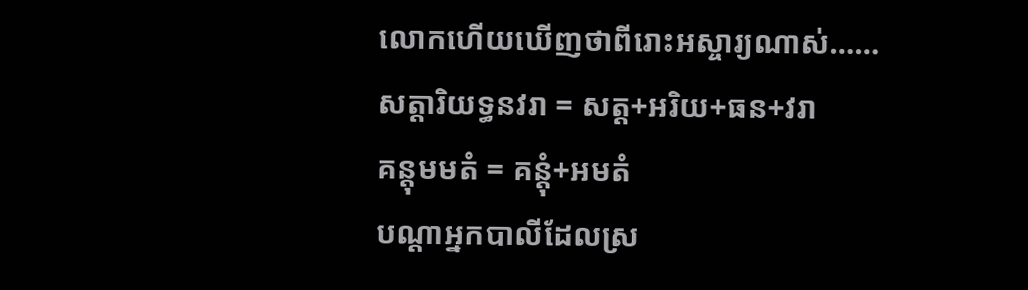លោកហើយឃើញថាពីរោះអស្ចារ្យណាស់……
សត្តារិយទ្ធនវរា = សត្ត+អរិយ+ធន+វរា
គន្តុមមតំ = គន្តុំ+អមតំ
បណ្ដាអ្នកបាលីដែលស្រ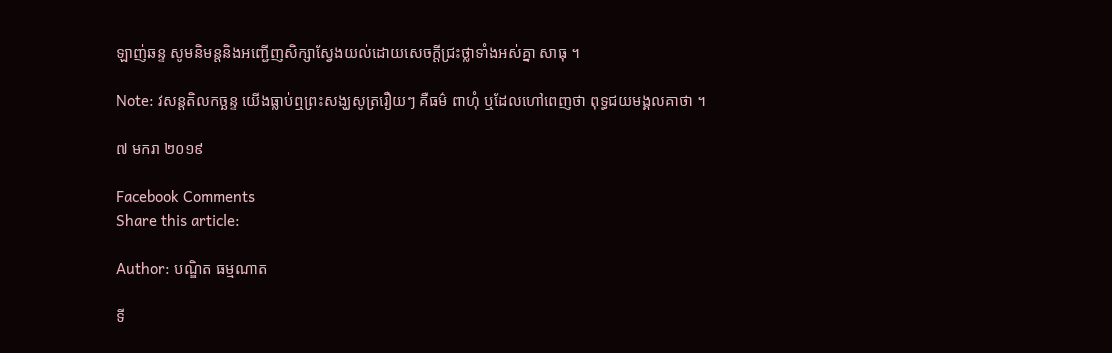ឡាញ់ឆន្ទ សូមនិមន្ដនិងអញ្ជើញសិក្សាស្វែងយល់ដោយសេចក្ដីជ្រះថ្លាទាំងអស់គ្នា សាធុ ។

Note: វសន្ដតិលកច្ឆន្ទ យើងធ្លាប់ឮព្រះសង្ឃសូត្ររឿយៗ គឺធម៌ ពាហុំ ឬដែលហៅពេញថា ពុទ្ធជយមង្គលគាថា ។

៧ មករា ២០១៩

Facebook Comments
Share this article:

Author: បណ្ឌិត ធម្មណាត

ទី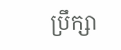ប្រឹក្សា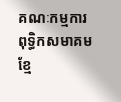គណៈកម្មការ ពុទ្ធិកសមាគមខ្មែ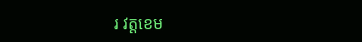រ វត្តខេម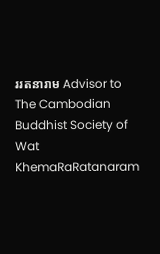ររតនារាម Advisor to The Cambodian Buddhist Society of Wat KhemaRaRatanaram